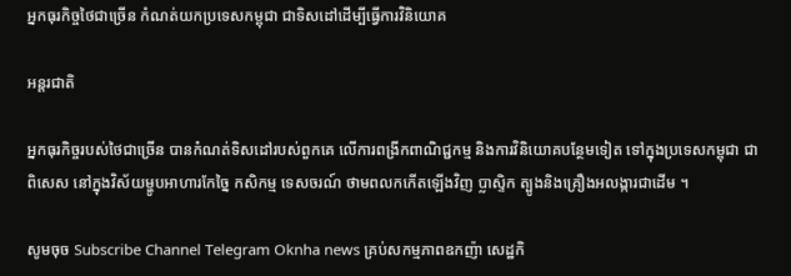អ្នកធុរកិច្ចថៃជាច្រើន កំណត់យកប្រទេសកម្ពុជា ជាទិសដៅដើម្បីធ្វើការវិនិយោគ

អន្តរជាតិ

អ្នកធុរកិច្ចរបស់ថៃជាច្រើន បានកំណត់ទិសដៅរបស់ពួកគេ លើការពង្រីកពាណិជ្ជកម្ម និងការវិនិយោគបន្ថែមទៀត ទៅក្នុងប្រទេសកម្ពុជា ជាពិសេស នៅក្នុងវិស័យម្ហូបអាហារកែច្នៃ កសិកម្ម ទេសចរណ៍ ថាមពលកកើតឡើងវិញ ប្លាស្ទិក ត្បូងនិងគ្រឿងអលង្ការជាដើម ។

សូមចុច Subscribe Channel Telegram Oknha news គ្រប់សកម្មភាពឧកញ៉ា សេដ្ឋកិ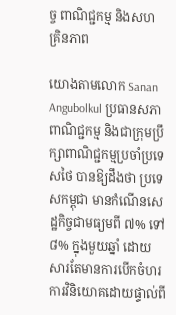ច្ច ពាណិជ្ជកម្ម និងសហគ្រិនភាព

យោងតាមលោក Sanan Angubolkul ប្រធានសភាពាណិជ្ជកម្ម និងជាក្រុមប្រឹក្សាពាណិជ្ជកម្មប្រចាំប្រទេសថៃ បានឱ្យដឹងថា ប្រទេសកម្ពុជា មានកំណើនសេដ្ឋកិច្ចជាមធ្យមពី ៧% ទៅ ៨% ក្នុងមួយឆ្នាំ ដោយសារតែមានការបើកចំហរការវិនិយោគដោយផ្ទាល់ពី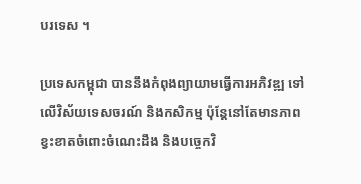បរទេស ។

ប្រទេសកម្ពុជា បាននឹងកំពុងព្យាយាមធ្វើការអភិវឌ្ឍ ទៅលើវិស័យទេសចរណ៍ និងកសិកម្ម ប៉ុន្តែនៅតែមានភាពខ្វះខាតចំពោះចំណេះដឹង និងបច្ចេកវិ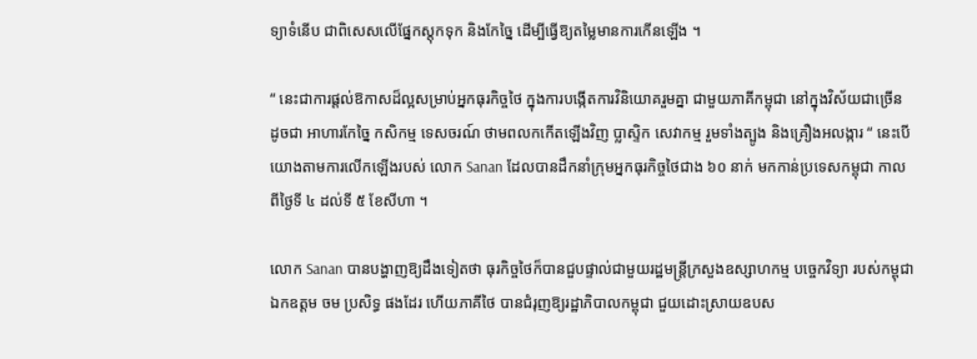ទ្យាទំនើប ជាពិសេសលើផ្នែកស្តុកទុក និងកែច្នៃ ដើម្បីធ្វើឱ្យតម្លៃមានការកើនឡើង ។

“ នេះជាការផ្តល់ឱកាសដ៏ល្អសម្រាប់អ្នកធុរកិច្ចថៃ ក្នុងការបង្កើតការវិនិយោគរួមគ្នា ជាមួយភាគីកម្ពុជា នៅក្នុងវិស័យជាច្រើន ដូចជា អាហារកែច្នៃ កសិកម្ម ទេសចរណ៍ ថាមពលកកើតឡើងវិញ ប្លាស្ទិក សេវាកម្ម រួមទាំងត្បូង និងគ្រឿងអលង្ការ “ នេះបើយោងតាមការលើកឡើងរបស់ លោក Sanan ដែលបានដឹកនាំក្រុមអ្នកធុរកិច្ចថៃជាង ៦០ នាក់ មកកាន់ប្រទេសកម្ពុជា កាលពីថ្ងៃទី ៤ ដល់ទី ៥ ខែសីហា ។

លោក Sanan បានបង្ហាញឱ្យដឹងទៀតថា ធុរកិច្ចថៃក៏បានជួបផ្ទាល់ជាមួយរដ្ឋមន្ត្រីក្រសួងឧស្សាហកម្ម បច្ចេកវិទ្យា របស់កម្ពុជា ឯកឧត្តម ចម ប្រសិទ្ធ ផងដែរ ហើយភាគីថៃ បានជំរុញឱ្យរដ្ឋាភិបាលកម្ពុជា ជួយដោះស្រាយឧបស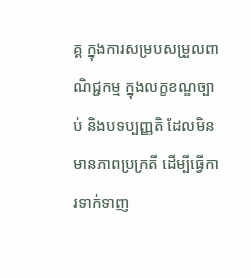គ្គ ក្នុងការសម្របសម្រួលពាណិជ្ជកម្ម ក្នុងលក្ខខណ្ឌច្បាប់ និងបទប្បញ្ញតិ ដែលមិនមានភាពប្រក្រតី ដើម្បីធ្វើការទាក់ទាញ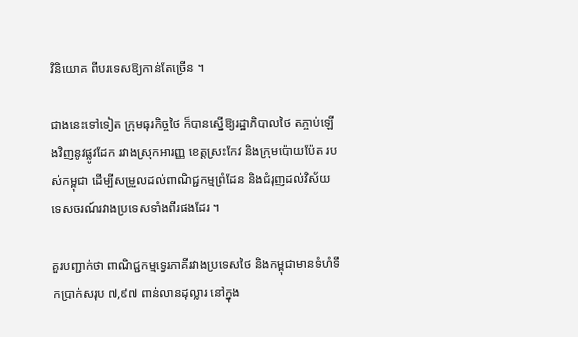វិនិយោគ ពីបរទេសឱ្យកាន់តែច្រើន ។

ជាងនេះទៅទៀត ក្រុមធុរកិច្ចថៃ ក៏បានស្នើឱ្យរដ្ឋាភិបាលថៃ តភ្ចាប់ឡើងវិញនូវផ្លូវដែក រវាងស្រុកអារញ្ញ ខេត្តស្រះកែវ និងក្រុមប៉ោយប៉ែត របស់កម្ពុជា ដើម្បីសម្រួលដល់ពាណិជ្ជកម្មព្រំដែន និងជំរុញដល់វិស័យទេសចរណ៍រវាងប្រទេសទាំងពីរផងដែរ ។

គួរបញ្ជាក់ថា ពាណិជ្ជកម្មទ្វេរភាគីរវាងប្រទេសថៃ និងកម្ពុជាមានទំហំទឹកប្រាក់សរុប ៧,៩៧ ពាន់លានដុល្លារ នៅក្នុង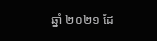ឆ្នាំ ២០២១ ដែ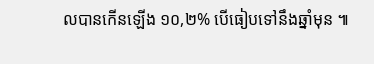លបានកើនឡើង ១០,២% បើធៀបទៅនឹងឆ្នាំមុន ៕